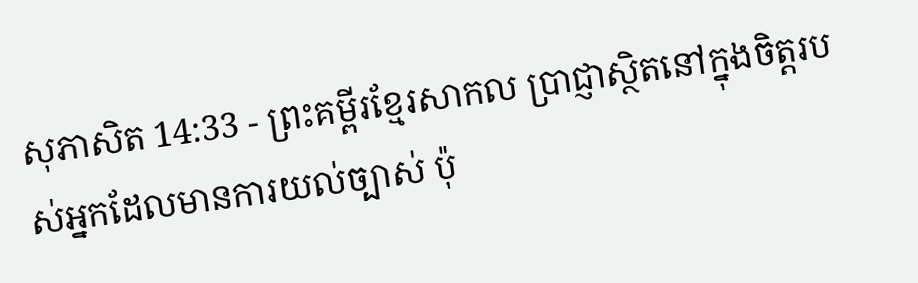សុភាសិត 14:33 - ព្រះគម្ពីរខ្មែរសាកល ប្រាជ្ញាស្ថិតនៅក្នុងចិត្តរបស់អ្នកដែលមានការយល់ច្បាស់ ប៉ុ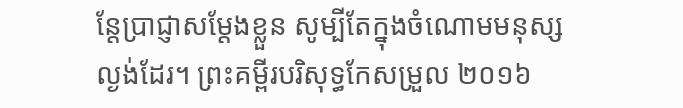ន្តែប្រាជ្ញាសម្ដែងខ្លួន សូម្បីតែក្នុងចំណោមមនុស្សល្ងង់ដែរ។ ព្រះគម្ពីរបរិសុទ្ធកែសម្រួល ២០១៦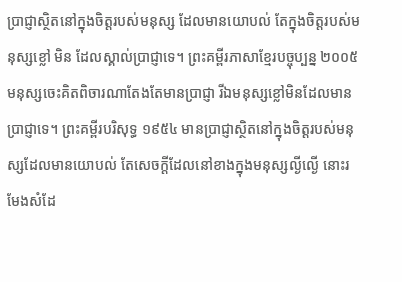ប្រាជ្ញាស្ថិតនៅក្នុងចិត្តរបស់មនុស្ស ដែលមានយោបល់ តែក្នុងចិត្តរបស់មនុស្សខ្លៅ មិន ដែលស្គាល់ប្រាជ្ញាទេ។ ព្រះគម្ពីរភាសាខ្មែរបច្ចុប្បន្ន ២០០៥ មនុស្សចេះគិតពិចារណាតែងតែមានប្រាជ្ញា រីឯមនុស្សខ្លៅមិនដែលមានប្រាជ្ញាទេ។ ព្រះគម្ពីរបរិសុទ្ធ ១៩៥៤ មានប្រាជ្ញាស្ថិតនៅក្នុងចិត្តរបស់មនុស្សដែលមានយោបល់ តែសេចក្ដីដែលនៅខាងក្នុងមនុស្សល្ងីល្ងើ នោះរមែងសំដែ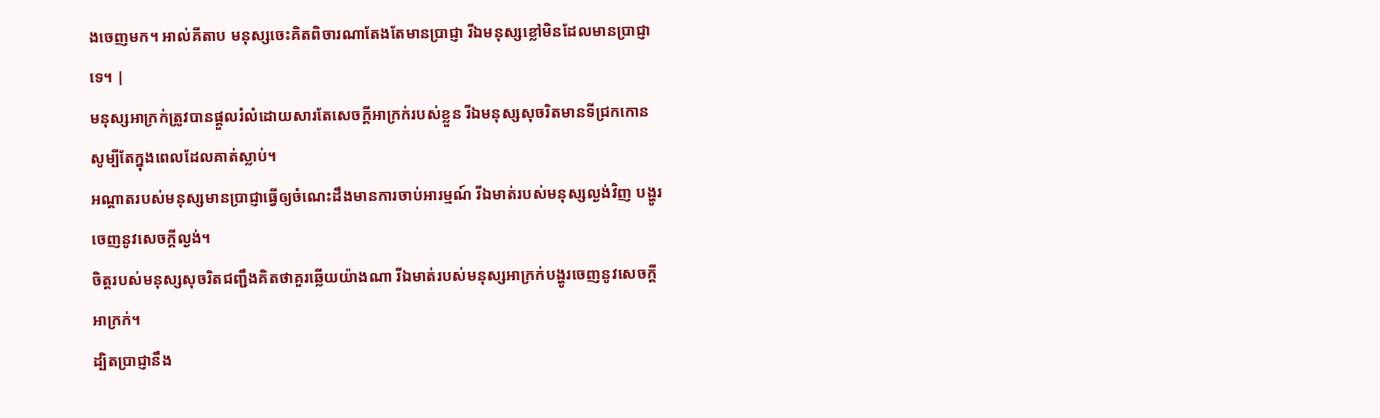ងចេញមក។ អាល់គីតាប មនុស្សចេះគិតពិចារណាតែងតែមានប្រាជ្ញា រីឯមនុស្សខ្លៅមិនដែលមានប្រាជ្ញាទេ។ |
មនុស្សអាក្រក់ត្រូវបានផ្ដួលរំលំដោយសារតែសេចក្ដីអាក្រក់របស់ខ្លួន រីឯមនុស្សសុចរិតមានទីជ្រកកោន សូម្បីតែក្នុងពេលដែលគាត់ស្លាប់។
អណ្ដាតរបស់មនុស្សមានប្រាជ្ញាធ្វើឲ្យចំណេះដឹងមានការចាប់អារម្មណ៍ រីឯមាត់របស់មនុស្សល្ងង់វិញ បង្ហូរចេញនូវសេចក្ដីល្ងង់។
ចិត្តរបស់មនុស្សសុចរិតជញ្ជឹងគិតថាគួរឆ្លើយយ៉ាងណា រីឯមាត់របស់មនុស្សអាក្រក់បង្ហូរចេញនូវសេចក្ដីអាក្រក់។
ដ្បិតប្រាជ្ញានឹង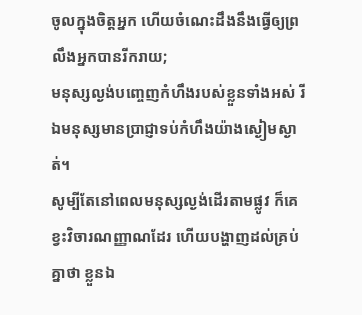ចូលក្នុងចិត្តអ្នក ហើយចំណេះដឹងនឹងធ្វើឲ្យព្រលឹងអ្នកបានរីករាយ;
មនុស្សល្ងង់បញ្ចេញកំហឹងរបស់ខ្លួនទាំងអស់ រីឯមនុស្សមានប្រាជ្ញាទប់កំហឹងយ៉ាងស្ងៀមស្ងាត់។
សូម្បីតែនៅពេលមនុស្សល្ងង់ដើរតាមផ្លូវ ក៏គេខ្វះវិចារណញ្ញាណដែរ ហើយបង្ហាញដល់គ្រប់គ្នាថា ខ្លួនឯ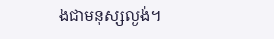ងជាមនុស្សល្ងង់។